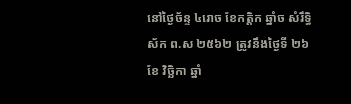នៅថ្ងៃច័ន្ទ ៤រោច ខែកត្តិក ឆ្នាំច សំរឹទ្ធិស័ក ព.ស ២៥៦២ ត្រូវនឹងថ្ងៃទី ២៦ ខែ វិច្ឆិកា ឆ្នាំ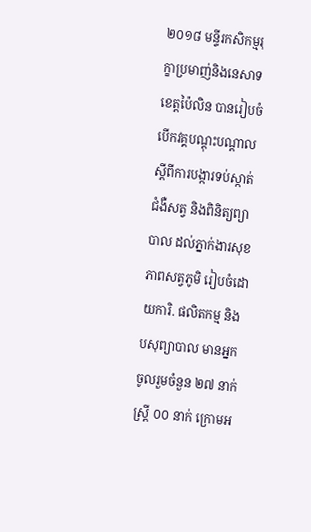២០១៨ មន្ទីរកសិកម្មរុក្ខាប្រមាញ់និងនេសាទខេត្តប៉ៃលិន បានរៀបចំបើកវគ្គបណ្តុះបណ្តាល ស្ដីពីការបង្ការទប់ស្កាត់ជំងឺសត្វ និងពិនិត្យព្យាបាល ដល់ភ្នាក់ងារសុខភាពសត្វភូមិ រៀបចំដោយការិ. ផលិតកម្ម និងបសុព្យាបាល មានអ្នកចូលរួមចំនួន ២៧ នាក់ ស្រ្តី ០០ នាក់ ក្រោមអ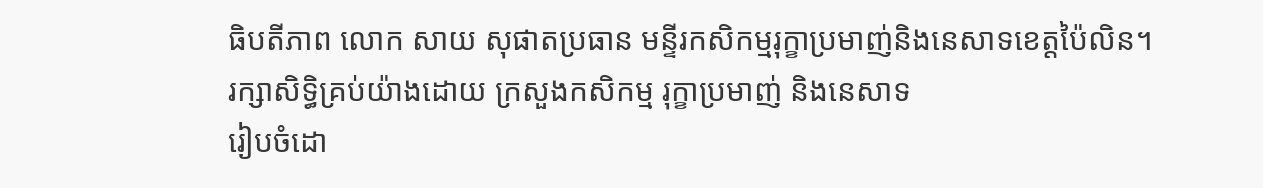ធិបតីភាព លោក សាយ សុផាតប្រធាន មន្ទីរកសិកម្មរុក្ខាប្រមាញ់និងនេសាទខេត្តប៉ៃលិន។
រក្សាសិទិ្ធគ្រប់យ៉ាងដោយ ក្រសួងកសិកម្ម រុក្ខាប្រមាញ់ និងនេសាទ
រៀបចំដោ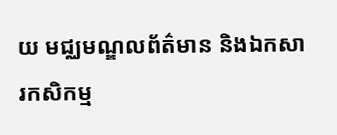យ មជ្ឈមណ្ឌលព័ត៌មាន និងឯកសារកសិកម្ម